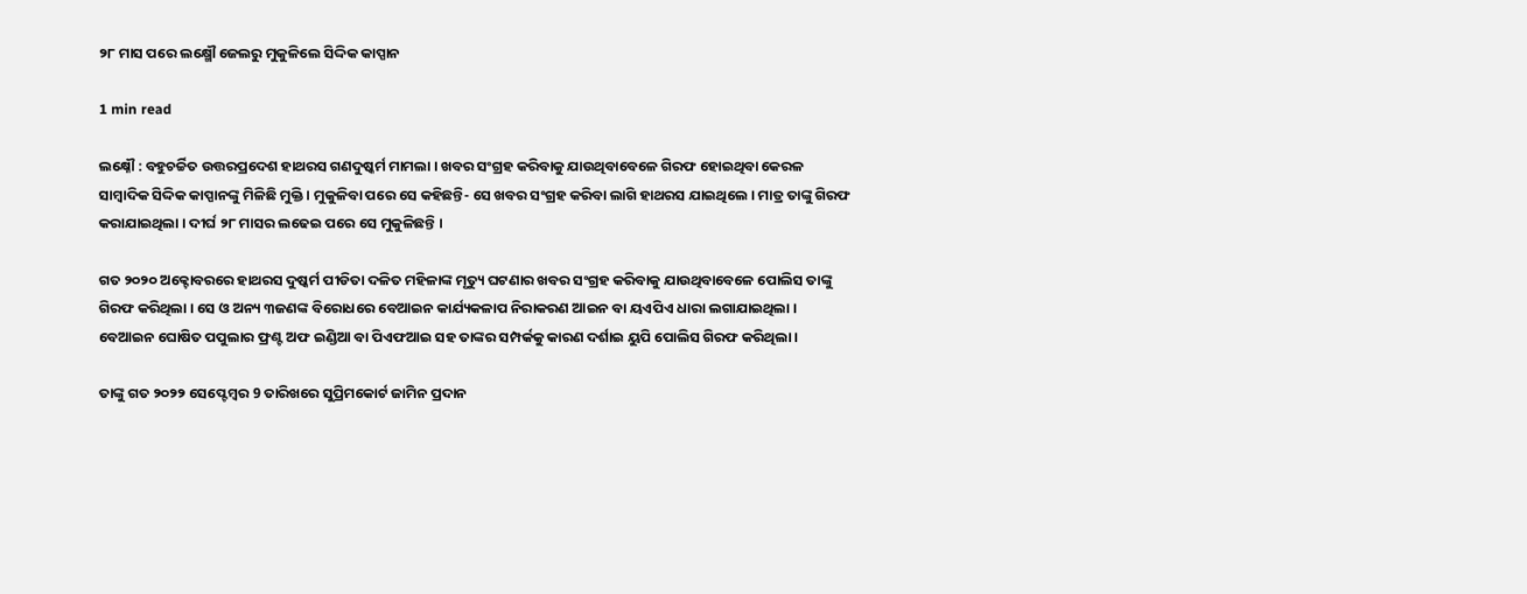୨୮ ମାସ ପରେ ଲକ୍ଷ୍ମୌ ଜେଲରୁ ମୁକୁଳିଲେ ସିଦ୍ଦିକ କାପ୍ପାନ

1 min read

ଲକ୍ଷ୍ନୌ : ବହୁଚର୍ଚ୍ଚିତ ଉତ୍ତରପ୍ରଦେଶ ହାଥରସ ଗଣଦୁଷ୍କର୍ମ ମାମଲା । ଖବର ସଂଗ୍ରହ କରିବାକୁ ଯାଉଥିବାବେଳେ ଗିରଫ ହୋଇଥିବା କେରଳ ସାମ୍ବାଦିକ ସିଦ୍ଦିକ କାପ୍ପାନଙ୍କୁ ମିଳିଛି ମୁକ୍ତି । ମୁକୁଳିବା ପରେ ସେ କହିଛନ୍ତି- ସେ ଖବର ସଂଗ୍ରହ କରିବା ଲାଗି ହାଥରସ ଯାଇଥିଲେ । ମାତ୍ର ତାଙ୍କୁ ଗିରଫ କରାଯାଇଥିଲା । ଦୀର୍ଘ ୨୮ ମାସର ଲଢେଇ ପରେ ସେ ମୁକୁଳିଛନ୍ତି ।

ଗତ ୨୦୨୦ ଅକ୍ଟୋବରରେ ହାଥରସ ଦୁଷ୍କର୍ମ ପୀଡିତା ଦଳିତ ମହିଳାଙ୍କ ମୃତ୍ୟୁ ଘଟଣାର ଖବର ସଂଗ୍ରହ କରିବାକୁ ଯାଉଥିବାବେଳେ ପୋଲିସ ତାଙ୍କୁ ଗିରଫ କରିଥିଲା । ସେ ଓ ଅନ୍ୟ ୩ଜଣଙ୍କ ବିରୋଧରେ ବେଆଇନ କାର୍ଯ୍ୟକଳାପ ନିରାକରଣ ଆଇନ ବା ୟଏପିଏ ଧାରା ଲଗାଯାଇଥିଲା । ବେଆଇନ ଘୋଷିତ ପପୁଲାର ଫ୍ରଣ୍ଟ ଅଫ ଇଣ୍ଡିଆ ବା ପିଏଫଆଇ ସହ ତାଙ୍କର ସମ୍ପର୍କକୁ କାରଣ ଦର୍ଶାଇ ୟୁପି ପୋଲିସ ଗିରଫ କରିଥିଲା ।

ତାଙ୍କୁ ଗତ ୨୦୨୨ ସେପ୍ଟେମ୍ବର 9 ତାରିଖରେ ସୁପ୍ରିମକୋର୍ଟ ଜାମିନ ପ୍ରଦାନ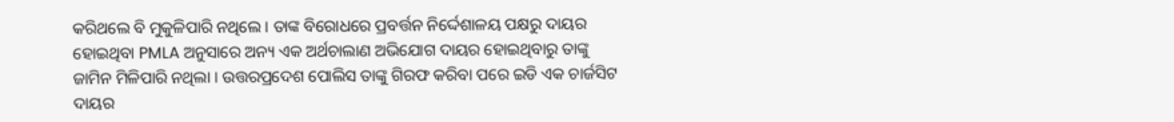କରିଥଲେ ବି ମୁକୁଳିପାରି ନଥିଲେ । ତାଙ୍କ ବିରୋଧରେ ପ୍ରବର୍ତ୍ତନ ନିର୍ଦ୍ଦେଶାଳୟ ପକ୍ଷରୁ ଦାୟର ହୋଇଥିବା PMLA ଅନୁସାରେ ଅନ୍ୟ ଏକ ଅର୍ଥଚାଲାଣ ଅଭିଯୋଗ ଦାୟର ହୋଇଥିବାରୁ ତାଙ୍କୁ ଜାମିନ ମିଳିପାରି ନଥିଲା । ଉତ୍ତରପ୍ରଦେଶ ପୋଲିସ ତାଙ୍କୁ ଗିରଫ କରିବା ପରେ ଇଡି ଏକ ଚାର୍ଜସିଟ ଦାୟର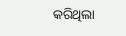କରିଥିଲା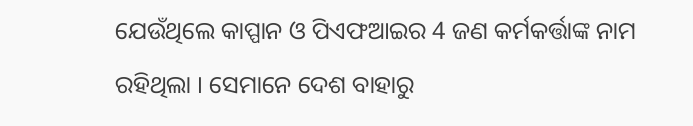ଯେଉଁଥିଲେ କାପ୍ପାନ ଓ ପିଏଫଆଇର 4 ଜଣ କର୍ମକର୍ତ୍ତାଙ୍କ ନାମ ରହିଥିଲା । ସେମାନେ ଦେଶ ବାହାରୁ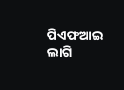ପିଏଫଆଇ ଲାଗି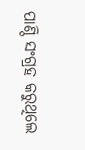ପାଣ୍ଠି ସଂଗ୍ରହ କରୁଥିଲେ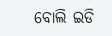ବୋଲି ଇଡି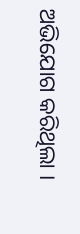ଅଭିଯୋଗ କରିଥିଲା ।